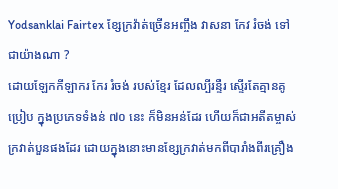Yodsanklai Fairtex ខ្សែក្រវ៉ាត់ច្រើនអញ្ចឹង វាសនា កែវ រំចង់ ទៅជាយ៉ាងណា ?
ដោយឡែកកីឡាករ កែរ រំចង់ របស់ខ្មែរ ដែលល្បីរន្ទឺរ ស្ទើរតែគ្មានគូប្រៀប ក្នុងប្រភេទទំងន់ ៧០ នេះ ក៏មិនអន់ដែរ ហើយក៏ជាអតីតម្ចាស់ក្រវាត់បួនផងដែរ ដោយក្នុងនោះមានខ្សែក្រវាត់មកពីបារាំងពីរគ្រឿង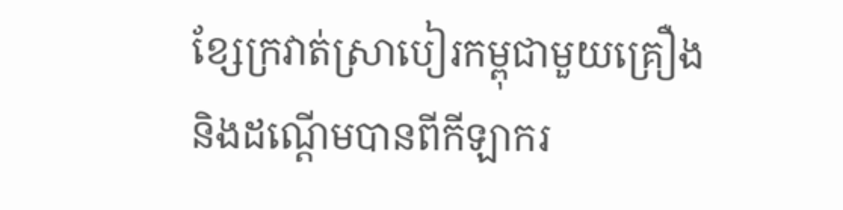ខ្សែក្រវាត់ស្រាបៀរកម្ពុជាមួយគ្រឿង និងដណ្តើមបានពីកីឡាករ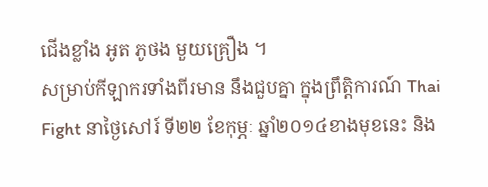ជើងខ្លាំង អូត ភូថង មួយគ្រឿង ។
សម្រាប់កីឡាករទាំងពីរមាន នឹងជួបគ្នា ក្នុងព្រឹត្តិការណ៍ Thai Fight នាថ្ងៃសៅរ៍ ទី២២ ខែកុម្ភៈ ឆ្នាំ២០១៤ខាងមុខនេះ និង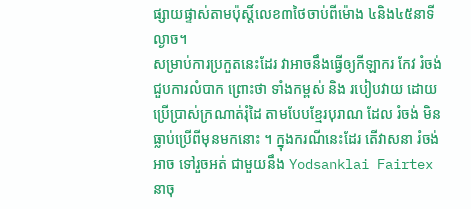ផ្សាយផ្ទាស់តាមប៉ុស្តិ៍លេខ៣ថៃចាប់ពីម៉ោង ៤និង៤៥នាទីល្ងាច។
សម្រាប់ការប្រកួតនេះដែរ វាអាចនឹងធ្វើឲ្យកីឡាករ កែវ រំចង់ ជួបការលំបាក ព្រោះថា ទាំងកម្ពស់ និង របៀបវាយ ដោយប្រើប្រាស់ក្រណាត់រុំដៃ តាមបែបខ្មែរបុរាណ ដែល រំចង់ មិនធ្លាប់ប្រើពីមុនមកនោះ ។ ក្នុងករណីនេះដែរ តើវាសនា រំចង់ អាច ទៅរួចអត់ ជាមួយនឹង Yodsanklai Fairtex នាចុ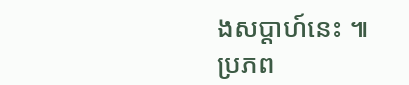ងសប្តាហ៍នេះ ៕
ប្រភព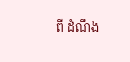ពី ដំណឹង